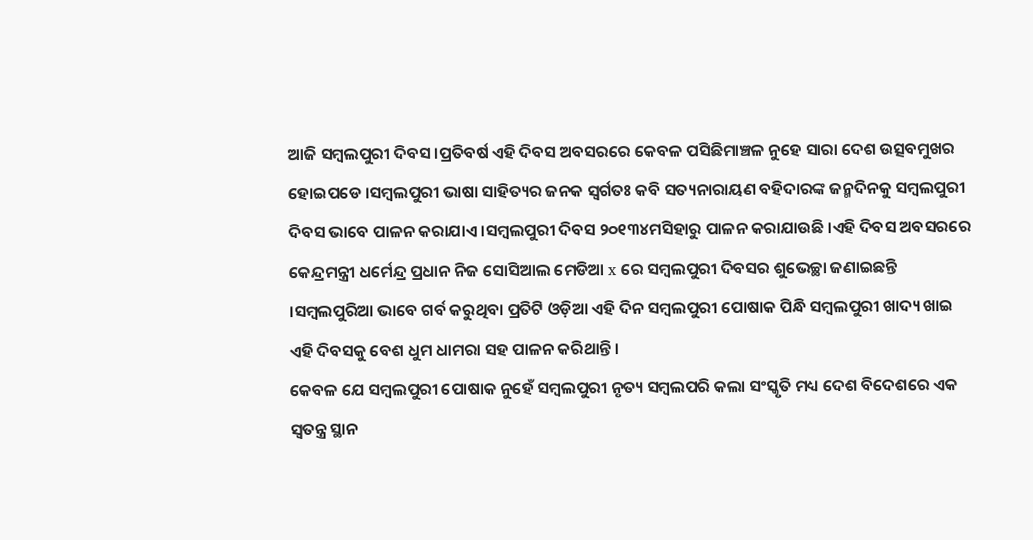ଆଜି ସମ୍ବଲପୁରୀ ଦିବସ ।ପ୍ରତିବର୍ଷ ଏହି ଦିବସ ଅବସରରେ କେବଳ ପସିଛିମାଞ୍ଚଳ ନୁହେ ସାରା ଦେଶ ଉତ୍ସବମୁଖର ହୋଇପଡେ ।ସମ୍ବଲପୁରୀ ଭାଷା ସାହିତ୍ୟର ଜନକ ସ୍ବର୍ଗତଃ କବି ସତ୍ୟନାରାୟଣ ବହିଦାରଙ୍କ ଜନ୍ମଦିନକୁ ସମ୍ବଲପୁରୀ ଦିବସ ଭାବେ ପାଳନ କରାଯାଏ ।ସମ୍ବଲପୁରୀ ଦିବସ ୨୦୧୩୪ମସିହାରୁ ପାଳନ କରାଯାଉଛି ।ଏହି ଦିବସ ଅବସରରେ କେନ୍ଦ୍ରମନ୍ତ୍ରୀ ଧର୍ମେନ୍ଦ୍ର ପ୍ରଧାନ ନିଜ ସୋସିଆଲ ମେଡିଆ x ରେ ସମ୍ବଲପୁରୀ ଦିବସର ଶୁଭେଚ୍ଛା ଜଣାଇଛନ୍ତି ।ସମ୍ବଲପୁରିଆ ଭାବେ ଗର୍ବ କରୁଥିବା ପ୍ରତିଟି ଓଡ଼ିଆ ଏହି ଦିନ ସମ୍ବଲପୁରୀ ପୋଷାକ ପିନ୍ଧି ସମ୍ବଲପୁରୀ ଖାଦ୍ୟ ଖାଇ ଏହି ଦିବସକୁ ବେଶ ଧୁମ ଧାମରା ସହ ପାଳନ କରିଥାନ୍ତି ।
କେବଳ ଯେ ସମ୍ବଲପୁରୀ ପୋଷାକ ନୁହେଁ ସମ୍ବଲପୁରୀ ନୃତ୍ୟ ସମ୍ବଲପରି କଲା ସଂସ୍କୃତି ମଧ୍ୟ ଦେଶ ବିଦେଶରେ ଏକ ସ୍ୱତନ୍ତ୍ର ସ୍ଥାନ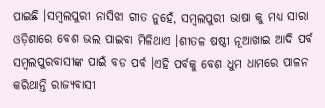ପାଇଛି ।ସମ୍ବଲପୁରୀ ନାସିଝା ଗୀତ ନୁହେଁ, ସମ୍ବଲପୁରୀ ଭାଷା କୁ ମଧ୍ୟ ସାରା ଓଡ଼ିଶାରେ ବେଶ ଭଲ ପାଇବା ମିଳିଥାଏ ।ଶୀତଳ ଷଷ୍ଠୀ ନୂଆଖାଇ ଆଦି ପର୍ବ ସମ୍ବଲପୁରବାସୀଙ୍କ ପାଇଁ ବଡ ପର୍ବ ।ଏହି ପର୍ବକୁ ବେଶ ଧୁମ ଧାମରେ ପାଳନ କରିଥାନ୍ତି ରାଜ୍ୟବାସୀ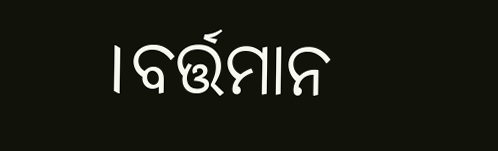।ବର୍ତ୍ତମାନ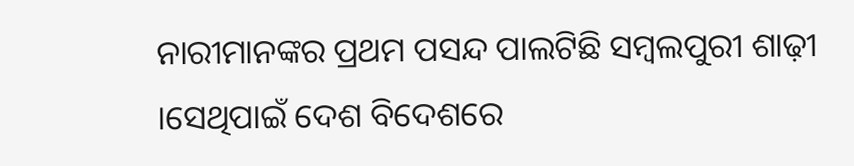ନାରୀମାନଙ୍କର ପ୍ରଥମ ପସନ୍ଦ ପାଲଟିଛି ସମ୍ବଲପୁରୀ ଶାଢ଼ୀ ।ସେଥିପାଇଁ ଦେଶ ବିଦେଶରେ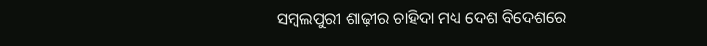ସମ୍ବଲପୁରୀ ଶାଢ଼ୀର ଚାହିଦା ମଧ୍ୟ ଦେଶ ବିଦେଶରେ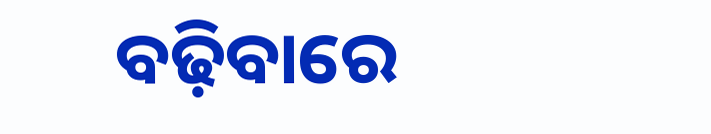ବଢ଼ିବାରେ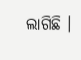ଲାଗିଛି ।